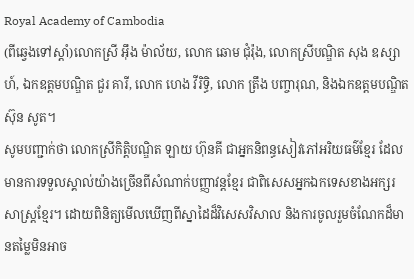Royal Academy of Cambodia
(ពីឆ្វេងទៅស្ដាំ)លោកស្រី អ៊ឹង ម៉ាល័យ, លោក ឆោម ជុំរ៉ុង, លោកស្រីបណ្ឌិត សុង ឧស្សាហ៍, ឯកឧត្តមបណ្ឌិត ជួរ គារី, លោក ហេង វីរិទ្ធិ, លោក ត្រឹង បញ្ចារុណ, និងឯកឧត្ដមបណ្ឌិត ស៊ុន សូត។
សូមបញ្ជាក់ថា លោកស្រីកិតិ្តបណ្ឌិត ឡាយ ហ៊ុនគី ជាអ្នកនិពន្ធសៀវភៅអរិយធម៌ខ្មែរ ដែលមានការទទួលស្គាល់យ៉ាងច្រើនពីសំណាក់បញ្ញាវន្តខ្មែរ ជាពិសេសអ្នកឯកទេសខាងអក្សរសាស្ត្រខ្មែរ។ ដោយពិនិត្យមើលឃើញពីស្នាដៃដ៏វិសេសវិសាល និងការចូលរួមចំណែកដ៏មានតម្លៃមិនអាច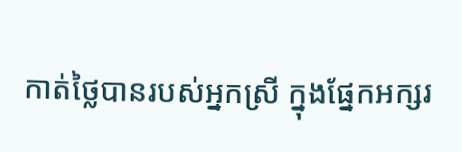កាត់ថ្លៃបានរបស់អ្នកស្រី ក្នុងផ្នែកអក្សរ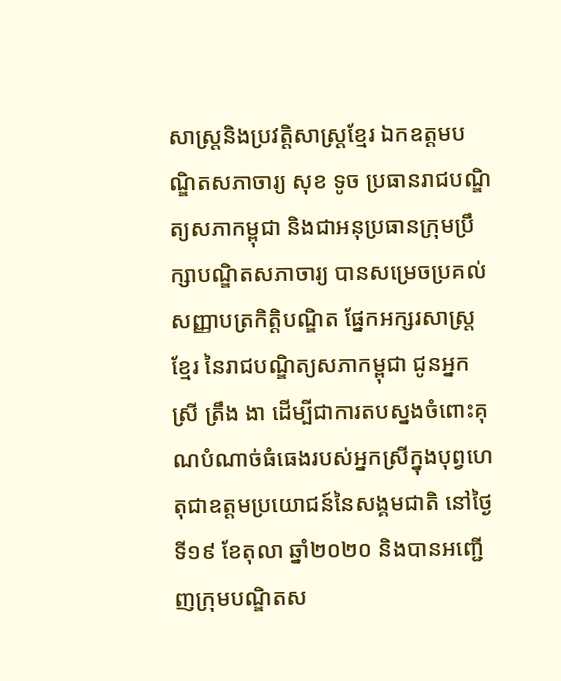សាស្ត្រនិងប្រវត្តិសាស្ត្រខ្មែរ ឯកឧត្ដមបណ្ឌិតសភាចារ្យ សុខ ទូច ប្រធានរាជបណ្ឌិត្យសភាកម្ពុជា និងជាអនុប្រធានក្រុមប្រឹក្សាបណ្ឌិតសភាចារ្យ បានសម្រេចប្រគល់សញ្ញាបត្រកិត្តិបណ្ឌិត ផ្នែកអក្សរសាស្ត្រខ្មែរ នៃរាជបណ្ឌិត្យសភាកម្ពុជា ជូនអ្នកស្រី ត្រឹង ងា ដើម្បីជាការតបស្នងចំពោះគុណបំណាច់ធំធេងរបស់អ្នកស្រីក្នុងបុព្វហេតុជាឧត្ដមប្រយោជន៍នៃសង្គមជាតិ នៅថ្ងៃទី១៩ ខែតុលា ឆ្នាំ២០២០ និងបានអញ្ជើញក្រុមបណ្ឌិតស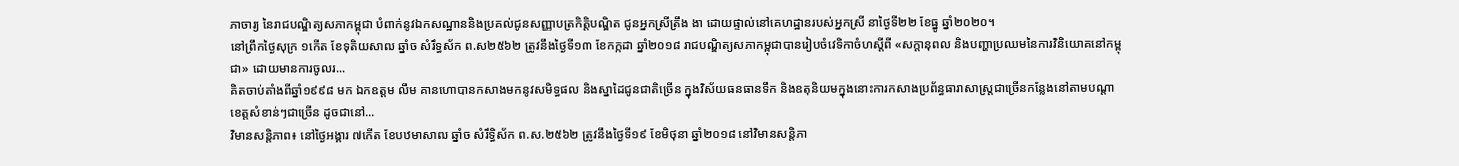ភាចារ្យ នៃរាជបណ្ឌិត្យសភាកម្ពុជា បំពាក់នូវឯកសណ្ឋាននិងប្រគល់ជូនសញ្ញាបត្រកិត្តិបណ្ឌិត ជូនអ្នកស្រីត្រឹង ងា ដោយផ្ទាល់នៅគេហដ្ឋានរបស់អ្នកស្រី នាថ្ងៃទី២២ ខែធ្នូ ឆ្នាំ២០២០។
នៅព្រឹកថ្ងៃសុក្រ ១កើត ខែទុតិយសាឍ ឆ្នាំច សំរឹទ្ធស័ក ព.ស២៥៦២ ត្រូវនឹងថ្ងៃទី១៣ ខែកក្កដា ឆ្នាំ២០១៨ រាជបណ្ឌិត្យសភាកម្ពុជាបានរៀបចំវេទិកាចំហស្តីពី «សក្តានុពល និងបញ្ហាប្រឈមនៃការវិនិយោគនៅកម្ពុជា» ដោយមានការចូលរ...
គិតចាប់តាំងពីឆ្នាំ១៩៩៨ មក ឯកឧត្តម លឹម គានហោបានកសាងមកនូវសមិទ្ធផល និងស្នាដៃជូនជាតិច្រើន ក្នុងវិស័យធនធានទឹក និងឧតុនិយមក្នុងនោះការកសាងប្រព័ន្ធធារាសាស្ត្រជាច្រើនកន្លែងនៅតាមបណ្តាខេត្តសំខាន់ៗជាច្រើន ដូចជានៅ...
វិមានសន្តិភាព៖ នៅថ្ងៃអង្គារ ៧កើត ខែបឋមាសាឍ ឆ្នាំច សំរឹទ្ធិស័ក ព.ស.២៥៦២ ត្រូវនឹងថ្ងៃទី១៩ ខែមិថុនា ឆ្នាំ២០១៨ នៅវិមានសន្តិភា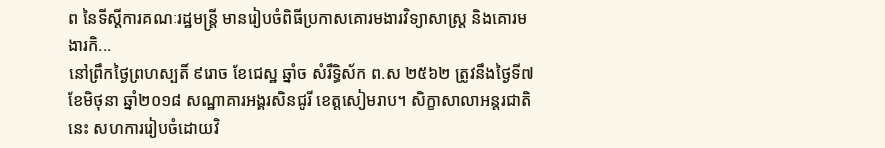ព នៃទីស្តីការគណៈរដ្ឋមន្រ្តី មានរៀបចំពិធីប្រកាសគោរមងារវិទ្យាសាស្ត្រ និងគោរមងារកិ...
នៅព្រឹកថ្ងៃព្រហស្បតិ៍ ៩រោច ខែជេស្ឋ ឆ្នាំច សំរឹទ្ធិស័ក ព.ស ២៥៦២ ត្រូវនឹងថ្ងៃទី៧ ខែមិថុនា ឆ្នាំ២០១៨ សណ្ឋាគារអង្គរសិនជូរី ខេត្តសៀមរាប។ សិក្ខាសាលាអន្តរជាតិនេះ សហការរៀបចំដោយវិ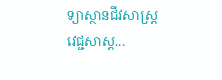ទ្យាស្ថានជីវសាស្ត្រ វេជ្ជសាស្ត...